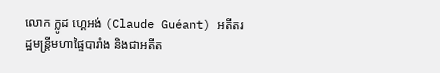លោក ក្លូដ ហ្គេអង់ (Claude Guéant) អតីតរដ្ឋមន្ត្រីមហាផ្ទៃបារាំង និងជាអតីត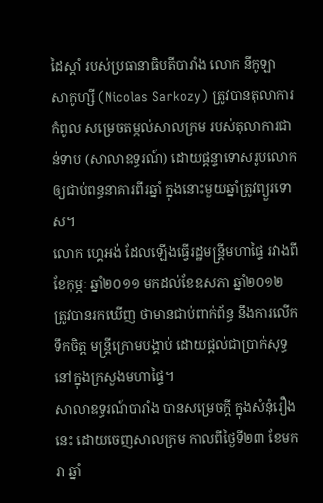ដៃស្ដាំ របស់ប្រធានាធិបតីបារាំង លោក នីកូឡា សាកូហ្សី (Nicolas Sarkozy) ត្រូវបានតុលាការកំពូល សម្រេចតម្កល់សាលក្រម របស់តុលាការជាន់ទាប (សាលាឧទ្ធរណ៍) ដោយផ្ដន្ទាទោសរូបលោក ឲ្យជាប់ពន្ធនាគារពីរឆ្នាំ ក្នុងនោះមួយឆ្នាំត្រូវព្យួរទោស។
លោក ហ្គេអង់ ដែលឡើងធ្វើរដ្ឋមន្ត្រីមហាផ្ទៃ រវាងពីខែកុម្ភៈ ឆ្នាំ២០១១ មកដល់ខែឧសភា ឆ្នាំ២០១២ ត្រូវបានរកឃើញ ថាមានជាប់ពាក់ព័ន្ធ នឹងការលើកទឹកចិត្ត មន្ត្រីក្រោមបង្គាប់ ដោយផ្ដល់ជាប្រាក់សុទ្ធ នៅក្នុងក្រសួងមហាផ្ទៃ។
សាលាឧទ្ធរណ៍បារាំង បានសម្រេចក្ដី ក្នុងសំនុំរឿងនេះ ដោយចេញសាលក្រម កាលពីថ្ងៃទី២៣ ខែមករា ឆ្នាំ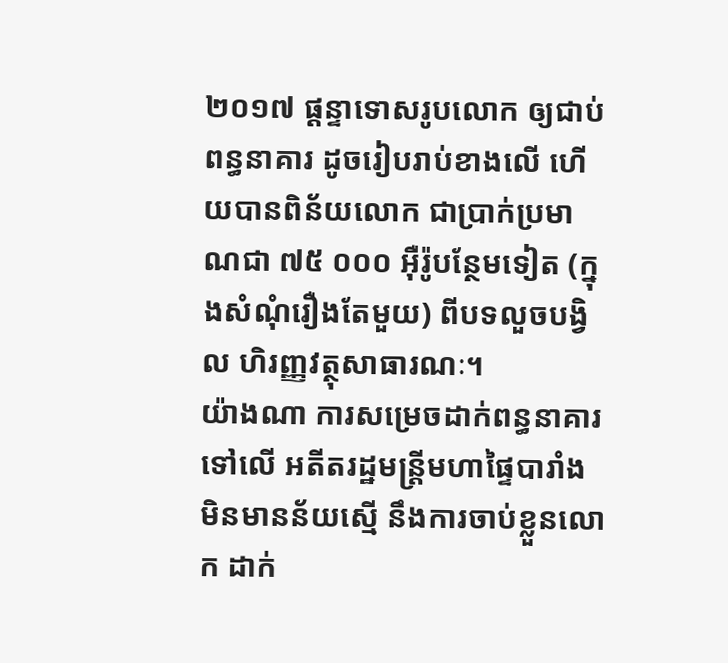២០១៧ ផ្ដន្ទាទោសរូបលោក ឲ្យជាប់ពន្ធនាគារ ដូចរៀបរាប់ខាងលើ ហើយបានពិន័យលោក ជាប្រាក់ប្រមាណជា ៧៥ ០០០ អ៊ឺរ៉ូបន្ថែមទៀត (ក្នុងសំណុំរឿងតែមួយ) ពីបទលួចបង្វិល ហិរញ្ញវត្ថុសាធារណៈ។
យ៉ាងណា ការសម្រេចដាក់ពន្ធនាគារ ទៅលើ អតីតរដ្ឋមន្ត្រីមហាផ្ទៃបារាំង មិនមានន័យស្មើ នឹងការចាប់ខ្លួនលោក ដាក់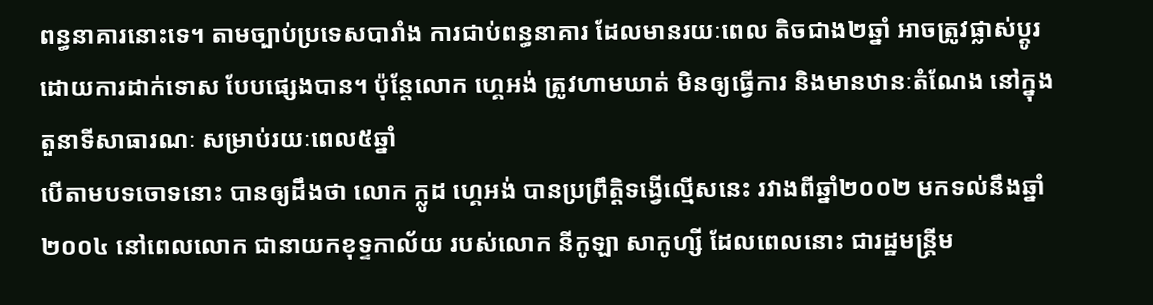ពន្ធនាគារនោះទេ។ តាមច្បាប់ប្រទេសបារាំង ការជាប់ពន្ធនាគារ ដែលមានរយៈពេល តិចជាង២ឆ្នាំ អាចត្រូវផ្លាស់ប្ដូរ ដោយការដាក់ទោស បែបផ្សេងបាន។ ប៉ុន្តែលោក ហ្គេអង់ ត្រូវហាមឃាត់ មិនឲ្យធ្វើការ និងមានឋានៈតំណែង នៅក្នុងតួនាទីសាធារណៈ សម្រាប់រយៈពេល៥ឆ្នាំ
បើតាមបទចោទនោះ បានឲ្យដឹងថា លោក ក្លូដ ហ្គេអង់ បានប្រព្រឹត្តិទង្វើល្មើសនេះ រវាងពីឆ្នាំ២០០២ មកទល់នឹងឆ្នាំ២០០៤ នៅពេលលោក ជានាយកខុទ្ទកាល័យ របស់លោក នីកូឡា សាកូហ្សី ដែលពេលនោះ ជារដ្ឋមន្ត្រីម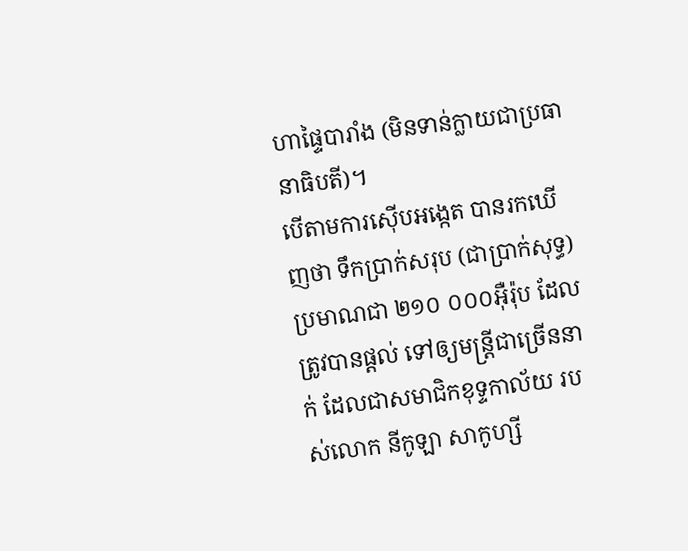ហាផ្ទៃបារាំង (មិនទាន់ក្លាយជាប្រធានាធិបតី)។
បើតាមការស៊ើបអង្កេត បានរកឃើញថា ទឹកប្រាក់សរុប (ជាប្រាក់សុទ្ធ) ប្រមាណជា ២១០ ០០០អ៊ឺរ៉ុប ដែលត្រូវបានផ្ដល់ ទៅឲ្យមន្ត្រីជាច្រើននាក់ ដែលជាសមាជិកខុទ្ទកាល័យ របស់លោក នីកូឡា សាកូហ្សី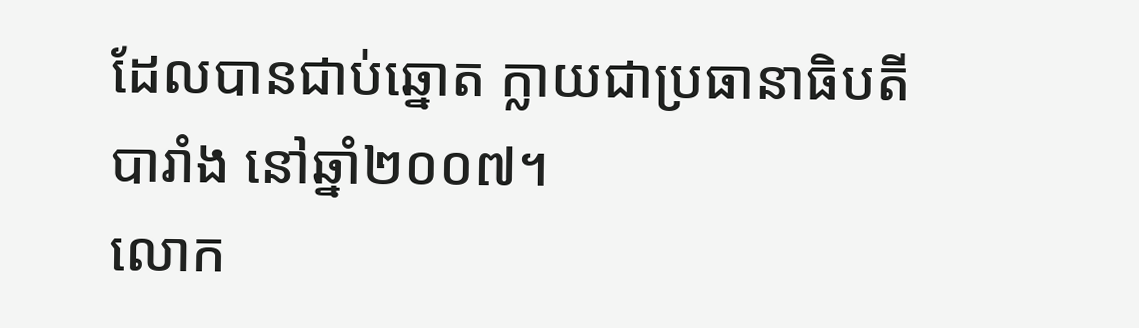ដែលបានជាប់ឆ្នោត ក្លាយជាប្រធានាធិបតីបារាំង នៅឆ្នាំ២០០៧។
លោក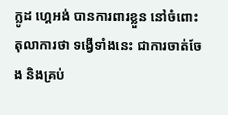ក្លូដ ហ្គេអង់ បានការពារខ្លួន នៅចំពោះតុលាការថា ទង្វើទាំងនេះ ជាការចាត់ចែង និងគ្រប់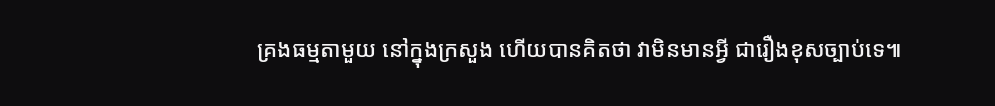គ្រងធម្មតាមួយ នៅក្នុងក្រសួង ហើយបានគិតថា វាមិនមានអ្វី ជារឿងខុសច្បាប់ទេ៕